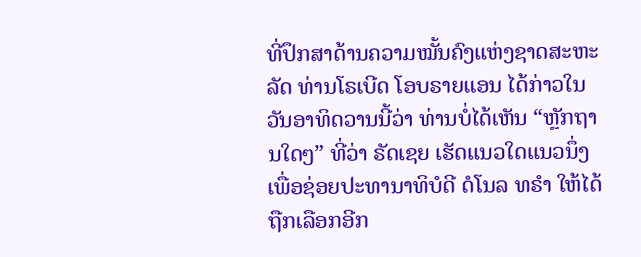ທີ່ປຶກສາດ້ານຄວາມໝັ້ນຄົງແຫ່ງຊາດສະຫະລັດ ທ່ານໂຣເບີດ ໂອບຣາຍແອນ ໄດ້ກ່າວໃນວັນອາທິດວານນີ້ວ່າ ທ່ານບໍ່ໄດ້ເຫັນ “ຫຼັກຖານໃດໆ” ທີ່ວ່າ ຣັດເຊຍ ເຮັດແນວໃດແນວນຶ່ງ ເພື່ອຊ່ອຍປະທານາທິບໍດີ ດໍໂນລ ທຣຳ ໃຫ້ໄດ້ຖືກເລືອກອີກ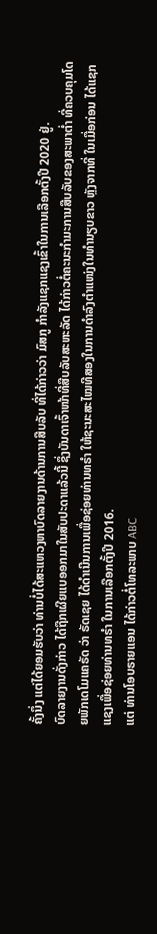ຄັ້ງນຶ່ງ ແຕ່ໄດ້ຍອມຮັບວ່າ ທ່ານບໍ່ໄດ້ສະແຫວງຫາບົດລາຍງານດ້ານການສືບລັບ ທີ່ໄດ້ກ່າວວ່າ ມົສກູ ກຳລັງແຊກແຊງເຂົ້າໃນການເລືອກຕັ້ງປີ 2020 ຢູ່.
ບົດລາຍງານດັ່ງກ່າວ ໄດ້ຖືກເຜີຍແບອອກມາໃນສັບປະດາແລ້ວນີ້ ຊຶ່ງບັນດາເຈົ້າໜ້າທີ່ສືບລັບສະຫະລັດ ໄດ້ກ່າວຕໍ່ຄະນະກຳມະການສືບລັບຂອງສະພາຕ່ຳ ທີ່ຄວບຄຸມໂດຍພັກເດໂມແຄຣັດ ວ່າ ຣັດເຊຍ ໄດ້ດຳເນີນການເພື່ອຊ່ອຍທ່ານທຣຳ ໃຫ້ຊະນະສະໄໝທີສອງໃນການດຳລົງຕຳແໜ່ງໃນທຳນຽບຂາວ ຫຼັງຈາກທີ່ ໃນເມື່ອກ່ອນ ໄດ້ແຊກແຊງເພື່ອຊ່ອຍທ່ານທຣຳ ໃນການເລືອກຕັ້ງປີ 2016.
ແຕ່ ທ່ານໂອບຣາຍແອນ ໄດ້ກ່າວຕໍ່ໂທລະພາບ ABC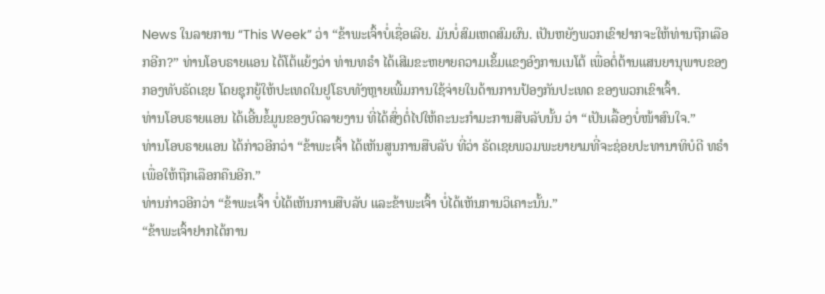News ໃນລາຍການ “This Week” ວ່າ “ຂ້າພະເຈົ້າບໍ່ເຊື່ອເລີຍ. ມັນບໍ່ສົມເຫດສົມຜົນ. ເປັນຫຍັງພວກເຂົາຢາກຈະໃຫ້ທ່ານຖືກເລືອກອີກ?” ທ່ານໂອບຣາຍແອນ ໄດ້ໂຕ້ແຍ້ງວ່າ ທ່ານທຣຳ ໄດ້ເສີມຂະຫຍາຍຄວາມເຂັ້ມແຂງອົງການເນໂຕ້ ເພື່ອຕໍ່ຕ້ານແສນຍານຸພາບຂອງກອງທັບຣັດເຊຍ ໂດຍຊຸກຍູ້ໃຫ້ປະເທດໃນຢູໂຣບທັງຫຼາຍເພີ້ມການໃຊ້ຈ່າຍໃນດ້ານການປ້ອງກັນປະເທດ ຂອງພວກເຂົາເຈົ້າ.
ທ່ານໂອບຣາຍແອນ ໄດ້ເອີ້ນຂໍ້ມູນຂອງບົດລາຍງານ ທີ່ໄດ້ສົ່ງຕໍ່ໄປໃຫ້ຄະນະກຳມະການສືບລັບນັ້ນ ວ່າ “ເປັນເລື້ອງບໍ່ໜ້າສົນໃຈ.”
ທ່ານໂອບຣາຍແອນ ໄດ້ກ່າວອີກວ່າ “ຂ້າພະເຈົ້າ ໄດ້ເຫັນສູນການສືບລັບ ທີ່ວ່າ ຣັດເຊຍພວມພະຍາຍາມທີ່ຈະຊ່ອຍປະທານາທິບໍດີ ທຣຳ ເພື່ອໃຫ້ຖືກເລືອກຄືນອີກ.”
ທ່ານກ່າວອີກວ່າ “ຂ້າພະເຈົ້າ ບໍ່ໄດ້ເຫັນການສືບລັບ ແລະຂ້າພະເຈົ້າ ບໍ່ໄດ້ເຫັນການວິເຄາະນັ້ນ.”
“ຂ້າພະເຈົ້າຢາກໄດ້ການ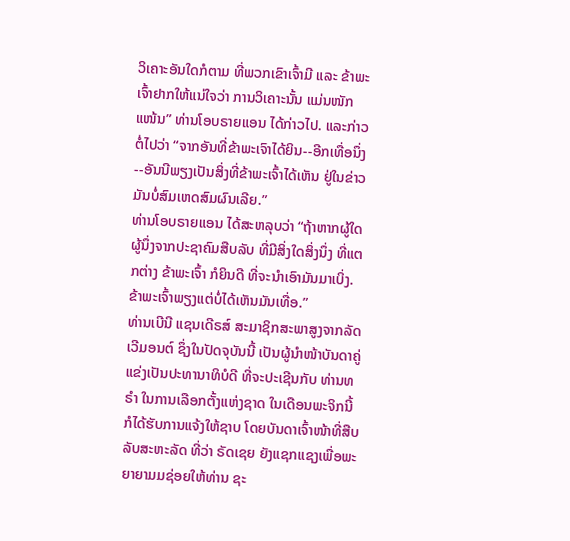ວິເຄາະອັນໃດກໍຕາມ ທີ່ພວກເຂົາເຈົ້າມີ ແລະ ຂ້າພະເຈົ້າຢາກໃຫ້ແນ່ໃຈວ່າ ການວິເຄາະນັ້ນ ແມ່ນໜັກແໜ້ນ” ທ່ານໂອບຣາຍແອນ ໄດ້ກ່າວໄປ. ແລະກ່າວຕໍ່ໄປວ່າ “ຈາກອັນທີ່ຂ້າພະເຈົາໄດ້ຍິນ--ອີກເທື່ອນຶ່ງ--ອັນນີພຽງເປັນສິ່ງທີ່ຂ້າພະເຈົ້າໄດ້ເຫັນ ຢູ່ໃນຂ່າວ ມັນບໍ່ສົມເຫດສົມຜົນເລີຍ.”
ທ່ານໂອບຣາຍແອນ ໄດ້ສະຫລຸບວ່າ “ຖ້າຫາກຜູ້ໃດຜູ້ນຶ່ງຈາກປະຊາຄົມສືບລັບ ທີ່ມີສິ່ງໃດສິ່ງນຶ່ງ ທີ່ແຕກຕ່າງ ຂ້າພະເຈົ້າ ກໍຍິນດີ ທີ່ຈະນຳເອົາມັນມາເບິ່ງ. ຂ້າພະເຈົ້າພຽງແຕ່ບໍ່ໄດ້ເຫັນມັນເທື່ອ.”
ທ່ານເບີນີ ແຊນເດີຣສ໌ ສະມາຊິກສະພາສູງຈາກລັດເວີມອນຕ໌ ຊຶ່ງໃນປັດຈຸບັນນີ້ ເປັນຜູ້ນຳໜ້າບັນດາຄູ່ແຂ່ງເປັນປະທານາທິບໍດີ ທີ່ຈະປະເຊີນກັບ ທ່ານທຣຳ ໃນການເລືອກຕັ້ງແຫ່ງຊາດ ໃນເດືອນພະຈິກນີ້ ກໍໄດ້ຮັບການແຈ້ງໃຫ້ຊາບ ໂດຍບັນດາເຈົ້າໜ້າທີ່ສືບລັບສະຫະລັດ ທີ່ວ່າ ຣັດເຊຍ ຍັງແຊກແຊງເພື່ອພະຍາຍາມມຊ່ອຍໃຫ້ທ່ານ ຊະ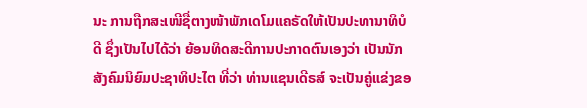ນະ ການຖືກສະເໜີຊື່ຕາງໜ້າພັກເດໂມແຄຣັດໃຫ້ເປັນປະທານາທິບໍດີ ຊຶ່ງເປັນໄປໄດ້ວ່າ ຍ້ອນທິດສະດີການປະກາດຕົນເອງວ່າ ເປັນນັກສັງຄົມນິຍົມປະຊາທິປະໄຕ ທີ່ວ່າ ທ່ານແຊນເດີຣສ໌ ຈະເປັນຄູ່ແຂ່ງຂອ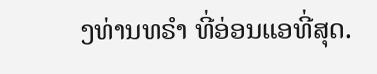ງທ່ານທຣຳ ທີ່ອ່ອນແອທີ່ສຸດ.